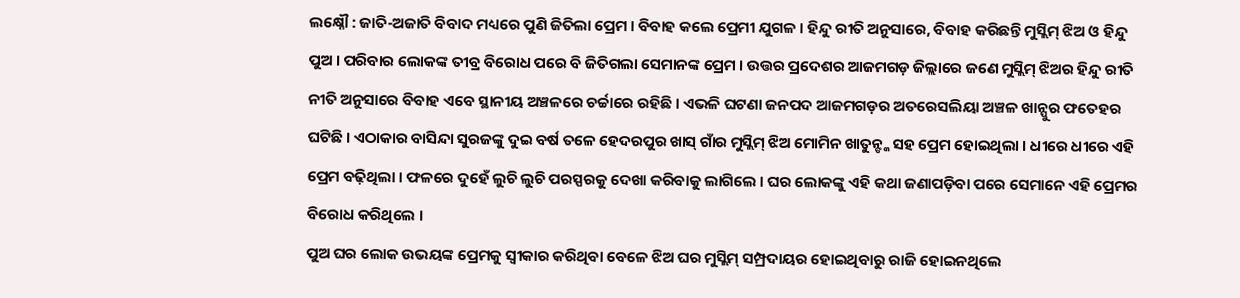ଲକ୍ଷ୍ନୌ : ଜାତି-ଅଜାତି ବିବାଦ ମଧ୍ୟରେ ପୁଣି ଜିତିଲା ପ୍ରେମ । ବିବାହ କଲେ ପ୍ରେମୀ ଯୁଗଳ । ହିନ୍ଦୁ ରୀତି ଅନୁସାରେ, ବିବାହ କରିଛନ୍ତି ମୁସ୍ଲିମ୍ ଝିଅ ଓ ହିନ୍ଦୁ ପୁଅ । ପରିବାର ଲୋକଙ୍କ ତୀବ୍ର ବିରୋଧ ପରେ ବି ଜିତିଗଲା ସେମାନଙ୍କ ପ୍ରେମ । ଉତ୍ତର ପ୍ରଦେଶର ଆଜମଗଡ଼ ଜିଲ୍ଲାରେ ଜଣେ ମୁସ୍ଲିମ୍ ଝିଅର ହିନ୍ଦୁ ରୀତି ନୀତି ଅନୁସାରେ ବିବାହ ଏବେ ସ୍ଥାନୀୟ ଅଞ୍ଚଳରେ ଚର୍ଚ୍ଚାରେ ରହିଛି । ଏଭଳି ଘଟଣା ଜନପଦ ଆଜମଗଡ଼ର ଅତରେସଲିୟା ଅଞ୍ଚଳ ଖାନ୍ପୁର ଫତେହର ଘଟିଛି । ଏଠାକାର ବାସିନ୍ଦା ସୁରଜଙ୍କୁ ଦୁଇ ବର୍ଷ ତଳେ ହେଦରପୁର ଖାସ୍ ଗାଁର ମୁସ୍ଲିମ୍ ଝିଅ ମୋମିନ ଖାତୁନ୍ଙ୍କ ସହ ପ୍ରେମ ହୋଇଥିଲା । ଧୀରେ ଧୀରେ ଏହି ପ୍ରେମ ବଢ଼ିଥିଲା । ଫଳରେ ଦୁହେଁ ଲୁଚି ଲୁଚି ପରସ୍ପରକୁ ଦେଖା କରିବାକୁ ଲାଗିଲେ । ଘର ଲୋକଙ୍କୁ ଏହି କଥା ଜଣାପଡ଼ିବା ପରେ ସେମାନେ ଏହି ପ୍ରେମର ବିରୋଧ କରିଥିଲେ ।
ପୁଅ ଘର ଲୋକ ଉଭୟଙ୍କ ପ୍ରେମକୁ ସ୍ୱୀକାର କରିଥିବା ବେଳେ ଝିଅ ଘର ମୁସ୍ଲିମ୍ ସମ୍ପ୍ରଦାୟର ହୋଇଥିବାରୁ ରାଜି ହୋଇନଥିଲେ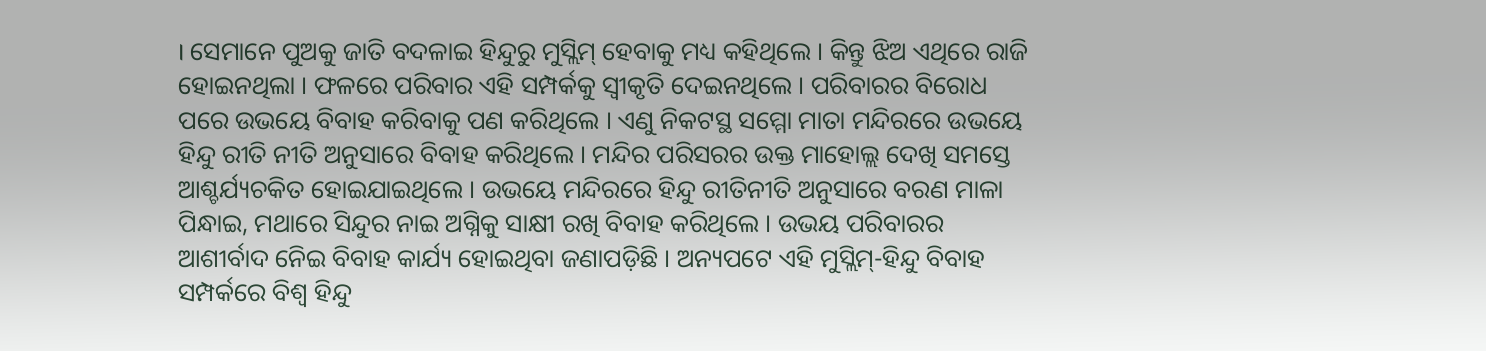। ସେମାନେ ପୁଅକୁ ଜାତି ବଦଳାଇ ହିନ୍ଦୁରୁ ମୁସ୍ଲିମ୍ ହେବାକୁ ମଧ୍ୟ କହିଥିଲେ । କିନ୍ତୁ ଝିଅ ଏଥିରେ ରାଜି ହୋଇନଥିଲା । ଫଳରେ ପରିବାର ଏହି ସମ୍ପର୍କକୁ ସ୍ୱୀକୃତି ଦେଇନଥିଲେ । ପରିବାରର ବିରୋଧ ପରେ ଉଭୟେ ବିବାହ କରିବାକୁ ପଣ କରିଥିଲେ । ଏଣୁ ନିକଟସ୍ଥ ସମ୍ମୋ ମାତା ମନ୍ଦିରରେ ଉଭୟେ ହିନ୍ଦୁ ରୀତି ନୀତି ଅନୁସାରେ ବିବାହ କରିଥିଲେ । ମନ୍ଦିର ପରିସରର ଉକ୍ତ ମାହୋଲ୍ଲ ଦେଖି ସମସ୍ତେ ଆଶ୍ଚର୍ଯ୍ୟଚକିତ ହୋଇଯାଇଥିଲେ । ଉଭୟେ ମନ୍ଦିରରେ ହିନ୍ଦୁ ରୀତିନୀତି ଅନୁସାରେ ବରଣ ମାଳା ପିନ୍ଧାଇ, ମଥାରେ ସିନ୍ଦୁର ନାଇ ଅଗ୍ନିକୁ ସାକ୍ଷୀ ରଖି ବିବାହ କରିଥିଲେ । ଉଭୟ ପରିବାରର ଆଶୀର୍ବାଦ ନେିଇ ବିବାହ କାର୍ଯ୍ୟ ହୋଇଥିବା ଜଣାପଡ଼ିଛି । ଅନ୍ୟପଟେ ଏହି ମୁସ୍ଲିମ୍-ହିନ୍ଦୁ ବିବାହ ସମ୍ପର୍କରେ ବିଶ୍ୱ ହିନ୍ଦୁ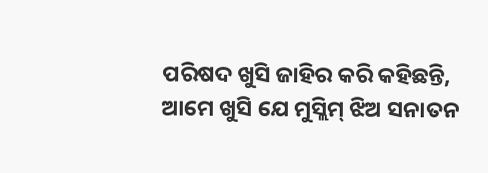ପରିଷଦ ଖୁସି ଜାହିର କରି କହିଛନ୍ତି, ଆମେ ଖୁସି ଯେ ମୁସ୍ଲିମ୍ ଝିଅ ସନାତନ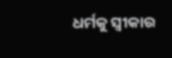ଧର୍ମକୁ ସ୍ୱୀକାର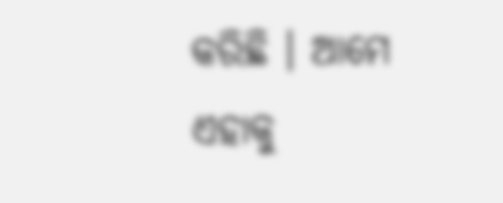କରିଛି । ଆମେ ଏହାକୁ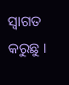ସ୍ୱାଗତ କରୁଛୁ ।